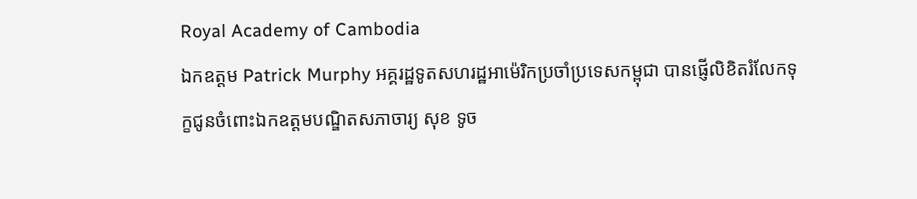Royal Academy of Cambodia
ឯកឧត្តម Patrick Murphy អគ្គរដ្ឋទូតសហរដ្ឋអាម៉េរិកប្រចាំប្រទេសកម្ពុជា បានផ្ញើលិខិតរំលែកទុក្ខជូនចំពោះឯកឧត្តមបណ្ឌិតសភាចារ្យ សុខ ទូច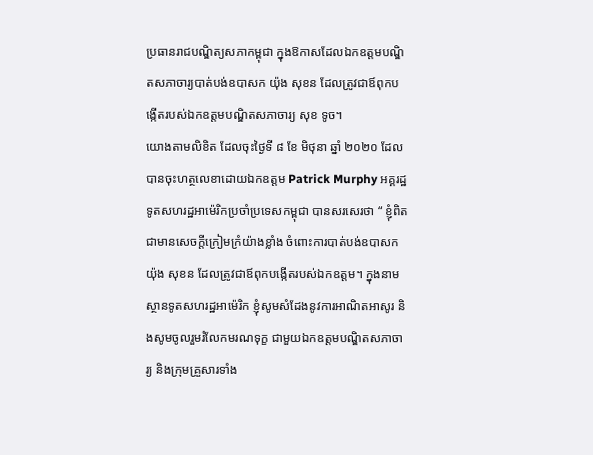ប្រធានរាជបណ្ឌិត្យសភាកម្ពុជា ក្នុងឱកាសដែលឯកឧត្តមបណ្ឌិតសភាចារ្យបាត់បង់ឧបាសក យ៉ុង សុខន ដែលត្រូវជាឪពុកបង្កើតរបស់ឯកឧត្តមបណ្ឌិតសភាចារ្យ សុខ ទូច។
យោងតាមលិខិត ដែលចុះថ្ងៃទី ៨ ខែ មិថុនា ឆ្នាំ ២០២០ ដែលបានចុះហត្ថលេខាដោយឯកឧត្តម Patrick Murphy អគ្គរដ្ឋទូតសហរដ្ឋអាម៉េរិកប្រចាំប្រទេសកម្ពុជា បានសរសេរថា “ ខ្ញុំពិតជាមានសេចក្តីក្រៀមក្រំយ៉ាងខ្លាំង ចំពោះការបាត់បង់ឧបាសក យ៉ុង សុខន ដែលត្រូវជាឪពុកបង្កើតរបស់ឯកឧត្តម។ ក្នុងនាមស្ថានទូតសហរដ្ឋអាម៉េរិក ខ្ញុំសូមសំដែងនូវការអាណិតអាសូរ និងសូមចូលរួមរំលែកមរណទុក្ខ ជាមួយឯកឧត្តមបណ្ឌិតសភាចារ្យ និងក្រុមគ្រួសារទាំង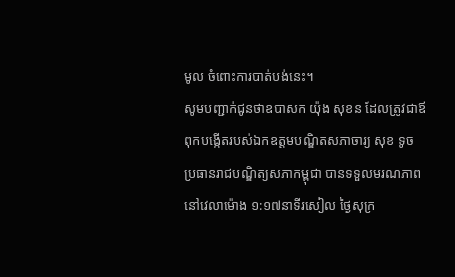មូល ចំពោះការបាត់បង់នេះ។
សូមបញ្ជាក់ជូនថាឧបាសក យ៉ុង សុខន ដែលត្រូវជាឪពុកបង្កើតរបស់ឯកឧត្តមបណ្ឌិតសភាចារ្យ សុខ ទូច ប្រធានរាជបណ្ឌិត្យសភាកម្ពុជា បានទទួលមរណភាពនៅវេលាម៉ោង ១:១៧នាទីរសៀល ថ្ងៃសុក្រ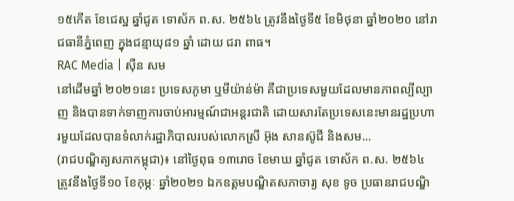១៥កើត ខែជេស្ឋ ឆ្នាំជូត ទោស័ក ព.ស. ២៥៦៤ ត្រូវនឹងថ្ងៃទី៥ ខែមិថុនា ឆ្នាំ២០២០ នៅរាជធានីភ្នំពេញ ក្នុងជន្មាយុ៨១ ឆ្នាំ ដោយ ជរា ពាធ។
RAC Media | សុឺន សម
នៅដើមឆ្នាំ ២០២១នេះ ប្រទេសភូមា ឬមីយ៉ាន់ម៉ា គឺជាប្រទេសមួយដែលមានភាពល្បីល្បាញ និងបានទាក់ទាញការចាប់អារម្មណ៍ជាអន្តរជាតិ ដោយសារតែប្រទេសនេះមានរដ្ឋប្រហារមួយដែលបានទំលាក់រដ្ឋាភិបាលរបស់លោកស្រី អ៊ុង សានស៊ូជី និងសម...
(រាជបណ្ឌិត្យសភាកម្ពុជា)៖ នៅថ្ងៃពុធ ១៣រោច ខែមាឃ ឆ្នាំជូត ទោស័ក ព.ស. ២៥៦៤ ត្រូវនឹងថ្ងៃទី១០ ខែកុម្ភៈ ឆ្នាំ២០២១ ឯកឧត្តមបណ្ឌិតសភាចារ្យ សុខ ទូច ប្រធានរាជបណ្ឌិ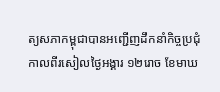ត្យសភាកម្ពុជាបានអញ្ជើញដឹកនាំកិច្ចប្រជុំ
កាលពីរសៀលថ្ងៃអង្គារ ១២រោច ខែមាឃ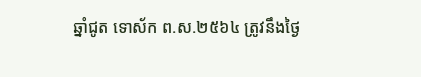ឆ្នាំជូត ទោស័ក ព.ស.២៥៦៤ ត្រូវនឹងថ្ងៃ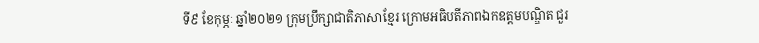ទី៩ ខែកុម្ភៈ ឆ្នាំ២០២១ ក្រុមប្រឹក្សាជាតិភាសាខ្មែរ ក្រោមអធិបតីភាពឯកឧត្តមបណ្ឌិត ជួរ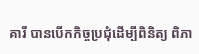គារី បានបើកកិច្ចប្រជុំដើម្បីពិនិត្យ ពិភា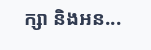ក្សា និងអន...